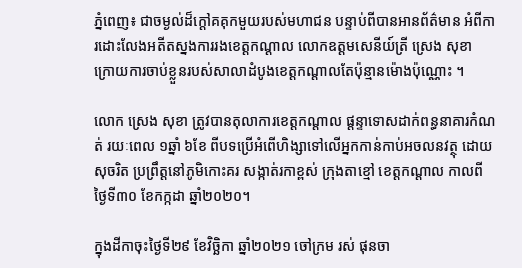ភ្នំពេញ៖ ជាចម្ងល់ដ៏ក្ដៅគគុកមួយរបស់មហាជន បន្ទាប់ពីបានអានព័ត៌មាន អំពីការដោះលែងអតីតស្នងការរងខេត្តកណ្ដាល លោកឧត្ដមសេនីយ៍ត្រី ស្រេង សុខា ក្រោយការចាប់ខ្លួនរបស់សាលាដំបូងខេត្តកណ្ដាលតែប៉ុន្មានម៉ោងប៉ុណ្ណោះ ។

លោក ស្រេង សុខា ត្រូវបានតុលាការខេត្តកណ្តាល ផ្តន្ទាទោសដាក់ពន្ធនាគារកំណត់ រយៈពេល ១ឆ្នាំ ៦ខែ ពីបទប្រើអំពើហិង្សាទៅលើអ្នកកាន់កាប់អចលនវត្ថុ ដោយសុចរិត ប្រព្រឹត្តនៅភូមិកោះគរ សង្កាត់រកាខ្ពស់ ក្រុងតាខ្មៅ ខេត្តកណ្តាល កាលពីថ្ងៃទី៣០ ខែកក្កដា ឆ្នាំ២០២០។

ក្នុងដីកាចុះថ្ងៃទី២៩ ខែវិច្ឆិកា ឆ្នាំ២០២១ ចៅក្រម រស់ ផុនចា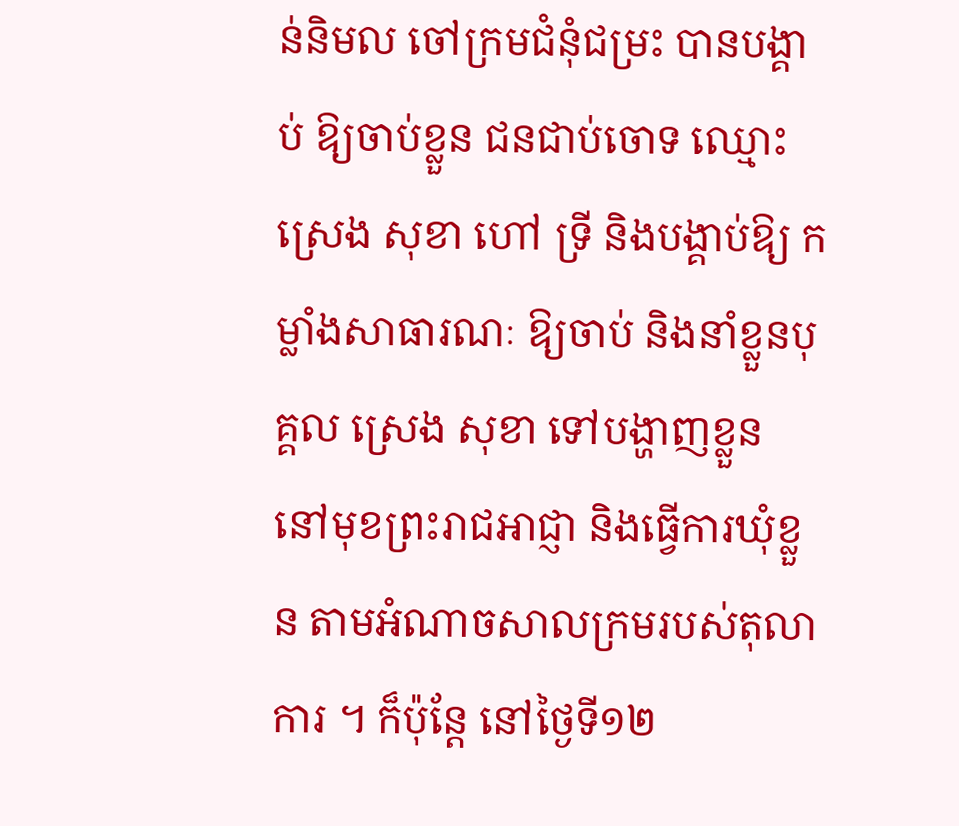ន់និមល ចៅក្រមជំនុំជម្រះ បានបង្គាប់ ឱ្យចាប់ខ្លួន ជនជាប់ចោទ ឈ្មោះ ស្រេង សុខា ហៅ ទ្រី និងបង្គាប់ឱ្យ កម្លាំងសាធារណៈ ឱ្យចាប់ និងនាំខ្លួនបុគ្គល ស្រេង សុខា ទៅបង្ហាញខ្លួន នៅមុខព្រះរាជអាជ្ញា និងធ្វើការឃុំខ្លួន តាមអំណាចសាលក្រមរបស់តុលាការ ។ ក៏ប៉ុន្តែ នៅថ្ងៃទី១២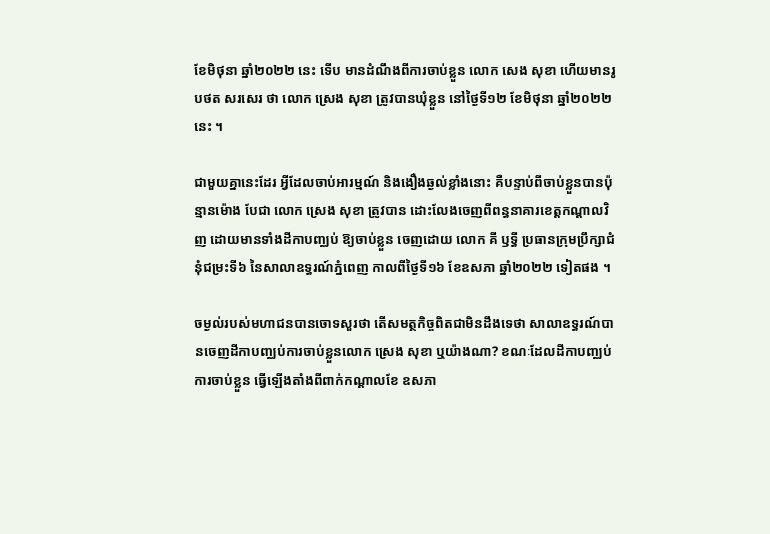ខែមិថុនា ឆ្នាំ២០២២ នេះ ទើប មានដំណឹងពីការចាប់ខ្លួន លោក សេង សុខា ហើយមានរូបថត សរសេរ ថា លោក ស្រេង សុខា ត្រូវបានឃុំខ្លួន នៅថ្ងៃទី១២ ខែមិថុនា ឆ្នាំ២០២២ នេះ ។

ជាមួយគ្នានេះដែរ អ្វីដែលចាប់អារម្មណ៍ និងងឿងឆ្ងល់ខ្លាំងនោះ គឺបន្ទាប់ពីចាប់ខ្លួនបានប៉ុន្មានម៉ោង បែជា លោក ស្រេង សុខា ត្រូវបាន ដោះលែងចេញពីពន្ធនាគារខេត្តកណ្តាលវិញ ដោយមានទាំងដីកាបញ្ឈប់ ឱ្យចាប់ខ្លួន ចេញដោយ លោក គី ឫទ្ធី ប្រធានក្រុមប្រឹក្សាជំនុំជម្រះទី៦ នៃសាលាឧទ្ធរណ៍ភ្នំពេញ កាលពីថ្ងៃទី១៦ ខែឧសភា ឆ្នាំ២០២២ ទៀតផង ។

ចម្ងល់របស់មហាជនបានចោទសួរថា តើសមត្ថកិច្ចពិតជាមិនដឹងទេថា សាលាឧទ្ធរណ៍បានចេញដីកាបញ្ឈប់ការចាប់ខ្លួនលោក ស្រេង សុខា ឬយ៉ាងណា? ខណៈដែលដីកាបញ្ឈប់ការចាប់ខ្លួន ធ្វើឡើងតាំងពីពាក់កណ្ដាលខែ ឧសភា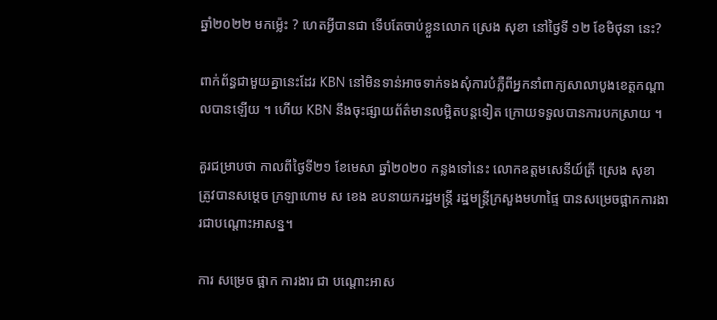ឆ្នាំ២០២២ មកម្ល៉េះ ? ហេតអ្វីបានជា ទើបតែចាប់ខ្លួនលោក ស្រេង សុខា នៅថ្ងៃទី ១២ ខែមិថុនា នេះ?

ពាក់ព័ន្ធជាមួយគ្នានេះដែរ KBN នៅមិនទាន់អាចទាក់ទងសុំការបំភ្លឺពីអ្នកនាំពាក្យសាលាបូងខេត្តកណ្ដាលបានឡើយ ។ ហើយ KBN នឹងចុះផ្សាយព័ត៌មានលម្អិតបន្តទៀត ក្រោយទទួលបានការបកស្រាយ ។

គួរជម្រាបថា កាលពីថ្ងៃទី២១ ខែមេសា ឆ្នាំ២០២០ កន្លងទៅនេះ លោកឧត្តមសេនីយ៍ត្រី ស្រេង សុខា ត្រូវបានសម្តេច ក្រឡាហោម ស ខេង ឧបនាយករដ្ឋមន្ត្រី រដ្ឋមន្ត្រីក្រសួងមហាផ្ទៃ បានសម្រេចផ្អាកការងារជាបណ្តោះអាសន្ន។

ការ សម្រេច ផ្អាក ការងារ ជា បណ្តោះអាស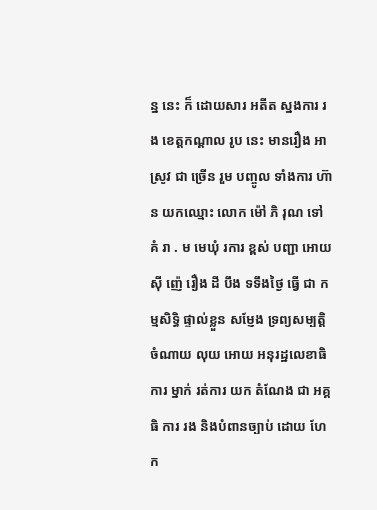ន្ន នេះ ក៏ ដោយសារ អតីត ស្នងការ រង ខេត្តកណ្តាល រូប នេះ មានរឿង អាស្រូវ ជា ច្រើន រួម បញ្ចូល ទាំងការ ហ៊ាន យកឈ្មោះ លោក ម៉ៅ ភិ រុណ ទៅ គំ រា . ម មេឃុំ រការ ខ្ពស់ បញ្ជា អោយ ស៊ី ញ៉េ រឿង ដី បឹង ទទឹងថ្ងៃ ធ្វើ ជា កម្មសិទ្ធិ ផ្ទាល់ខ្លួន សម្ញែង ទ្រព្យសម្បត្តិ ចំណាយ លុយ អោយ អនុរដ្ឋលេខាធិការ ម្នាក់ រត់ការ យក តំណែង ជា អគ្គ ធិ ការ រង និងបំពានច្បាប់ ដោយ ហែក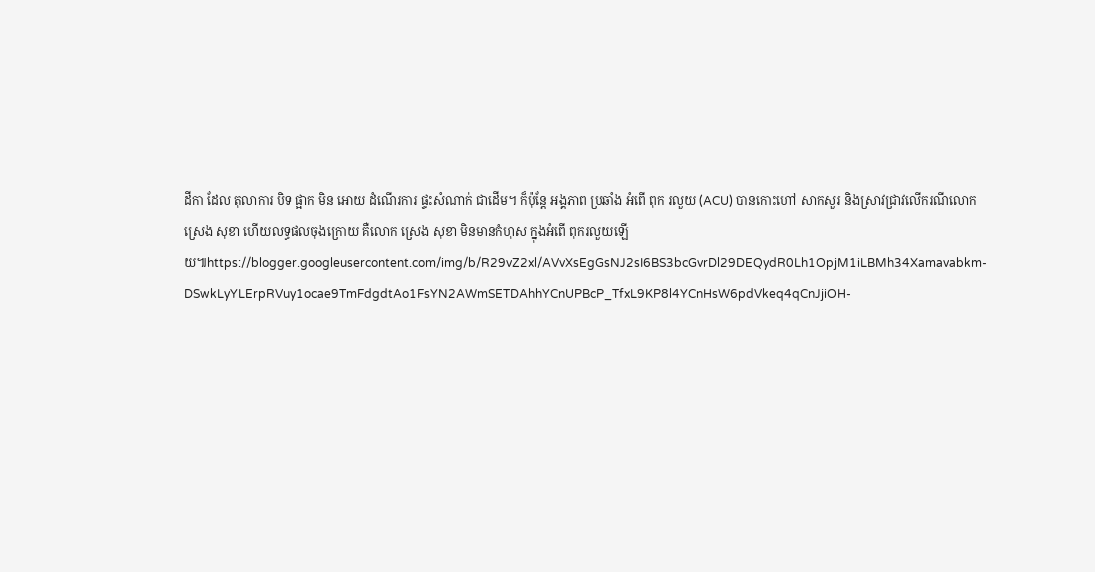ដីកា ដែល តុលាការ បិទ ផ្អាក មិន អោយ ដំណើរការ ផ្ទះសំណាក់ ជាដើម។ ក៏ប៉ុន្តែ អង្គភាព ប្រឆាំង អំពើ ពុក រលួយ (ACU) បានកោះហៅ សាកសួរ និងស្រាវជ្រាវលើករណីលោក ស្រេង សុខា ហើយលទ្ធផលចុងក្រោយ គឺលោក ស្រេង សុខា មិនមានកំហុស ក្នុងអំពើ ពុករលួយឡើយ៕https://blogger.googleusercontent.com/img/b/R29vZ2xl/AVvXsEgGsNJ2sI6BS3bcGvrDl29DEQydR0Lh1OpjM1iLBMh34Xamavabkm-DSwkLyYLErpRVuy1ocae9TmFdgdtAo1FsYN2AWmSETDAhhYCnUPBcP_TfxL9KP8l4YCnHsW6pdVkeq4qCnJjiOH-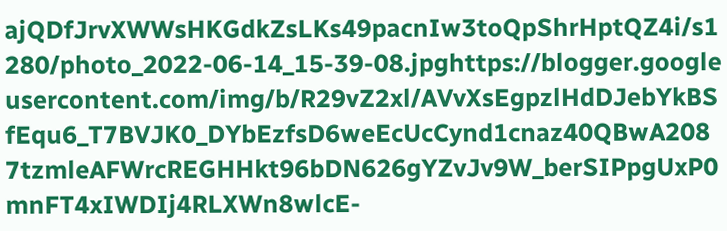ajQDfJrvXWWsHKGdkZsLKs49pacnIw3toQpShrHptQZ4i/s1280/photo_2022-06-14_15-39-08.jpghttps://blogger.googleusercontent.com/img/b/R29vZ2xl/AVvXsEgpzlHdDJebYkBSfEqu6_T7BVJK0_DYbEzfsD6weEcUcCynd1cnaz40QBwA2087tzmleAFWrcREGHHkt96bDN626gYZvJv9W_berSIPpgUxP0mnFT4xIWDIj4RLXWn8wlcE-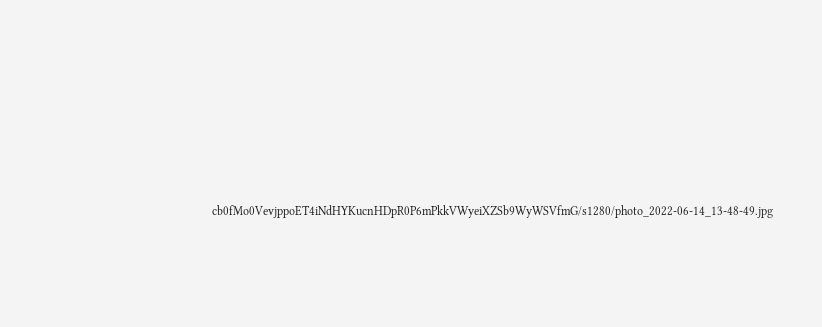cb0fMo0VevjppoET4iNdHYKucnHDpR0P6mPkkVWyeiXZSb9WyWSVfmG/s1280/photo_2022-06-14_13-48-49.jpg